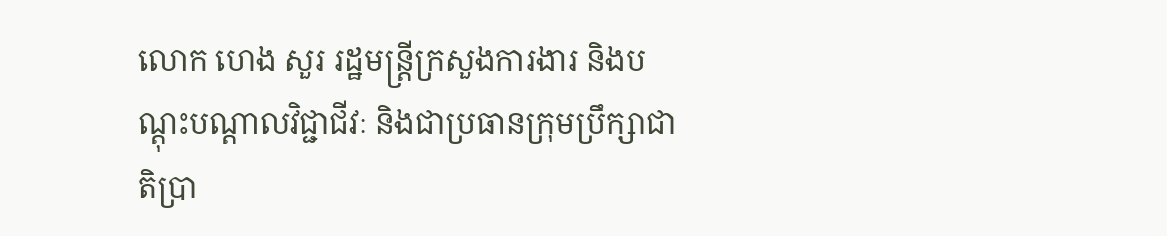លោក ហេង សួរ រដ្ឋមន្រ្តីក្រសួងការងារ និងបណ្តុះបណ្តាលវិជ្ជាជីវៈ និងជាប្រធានក្រុមប្រឹក្សាជាតិប្រា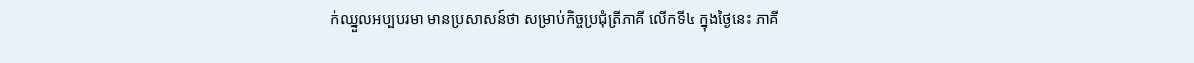ក់ឈ្នួលអប្បបរមា មានប្រសាសន៍ថា សម្រាប់កិច្ចប្រជុំត្រីភាគី លើកទី៤ ក្នុងថ្ងៃនេះ ភាគី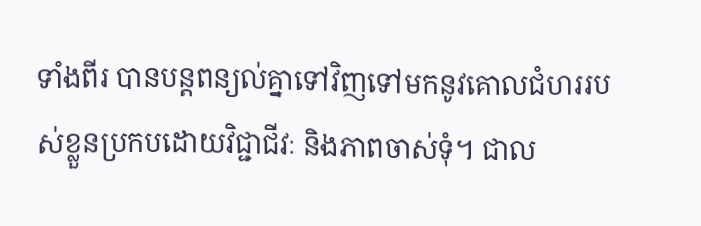ទាំងពីរ បានបន្តពន្យល់គ្នាទៅវិញទៅមកនូវគោលជំហររបស់ខ្លួនប្រកបដោយវិជ្ជាជីវៈ និងភាពចាស់ទុំ។ ជាល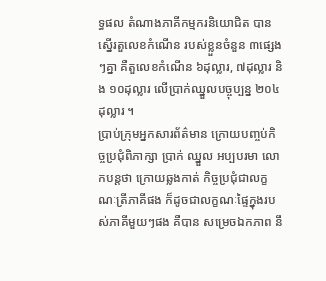ទ្ធផល តំណាងភាគីកម្មករនិយោជិត បានស្នើរតួលេខកំណើន របស់ខ្លួនចំនួន ៣ផ្សេងៗគ្នា គឺតួលេខកំណើន ៦ដុល្លារ, ៧ដុល្លារ និង ១០ដុល្លារ លើប្រាក់ឈ្នួលបច្ចុប្បន្ន ២០៤ដុល្លារ ។
ប្រាប់ក្រុមអ្នកសារព័ត៌មាន ក្រោយបញ្ចប់កិច្ចប្រជុំពិភាក្សា ប្រាក់ ឈ្នួល អប្បបរមា លោកបន្ដថា ក្រោយឆ្លងកាត់ កិច្ចប្រជុំជាលក្ខណៈត្រីភាគីផង ក៏ដូចជាលក្ខណៈផ្ទៃក្នុងរបស់ភាគីមួយៗផង គឺបាន សម្រេចឯកភាព នឹ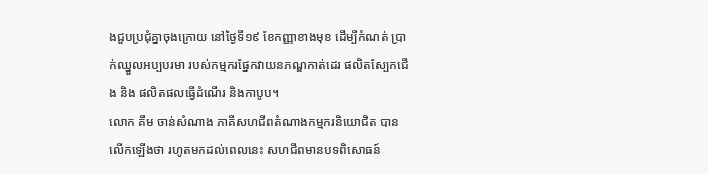ងជួបប្រជុំគ្នាចុងក្រោយ នៅថ្ងៃទី១៩ ខែកញ្ញាខាងមុខ ដើម្បីកំណត់ ប្រាក់ឈ្នួលអប្បបរមា របស់កម្មករផ្នែកវាយនភណ្ឌកាត់ដេរ ផលិតស្បែកជើង និង ផលិតផលធ្វើដំណើរ និងកាបូប។
លោក គឹម ចាន់សំណាង ភាគីសហជីពតំណាងកម្មករនិយោជិត បានលើកឡើងថា រហូតមកដល់ពេលនេះ សហជីពមានបទពិសោធន៍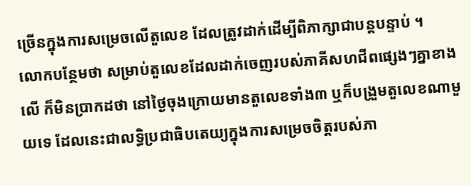ច្រើនក្នុងការសម្រេចលើតួលេខ ដែលត្រូវដាក់ដើម្បីពិភាក្សាជាបន្តបន្ទាប់ ។
លោកបន្ថែមថា សម្រាប់តួលេខដែលដាក់ចេញរបស់ភាគីសហជីពផ្សេងៗគ្នាខាងលើ ក៏មិនប្រាកដថា នៅថ្ងៃចុងក្រោយមានតួលេខទាំង៣ ឬក៏បង្រួមតួលេខណាមួយទេ ដែលនេះជាលទ្ធិប្រជាធិបតេយ្យក្នុងការសម្រេចចិត្តរបស់ភា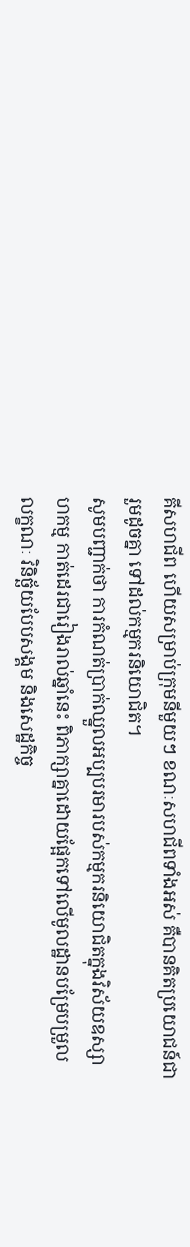គីសហជីព ហើយសម្រាប់ក្រុមនីមួយៗ ខណៈសហជីពទាំងអស់ គឺបានគិតប្រយោជន៍ជារួមដូចគ្នា ទៅដល់កម្មករនិយោជិត។
សូមបញ្ជាក់ថា ការកំណត់ប្រាក់ឈ្នួលអប្បបរមារបស់កម្មករនិយោជិតក្នុងវិស័យឧស្សា ហកម្ម កាត់ដេរជារៀងរាល់ឆ្នាំនេះ ពិភាក្សាគ្នាដោយផ្អែកទៅលើមូលដ្ឋានបម្រែបម្រួល លក្ខណៈ វិនិច្ឆ័យបែបសង្គម និងសេដ្ឋកិច្ច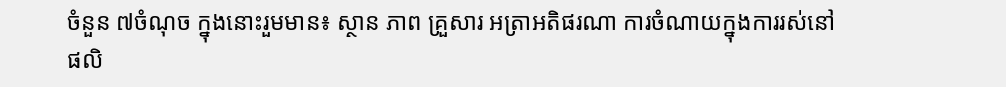ចំនួន ៧ចំណុច ក្នុងនោះរួមមាន៖ ស្ថាន ភាព គ្រួសារ អត្រាអតិផរណា ការចំណាយក្នុងការរស់នៅ ផលិ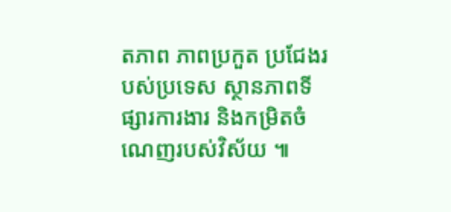តភាព ភាពប្រកួត ប្រជែងរ បស់ប្រទេស ស្ថានភាពទីផ្សារការងារ និងកម្រិតចំណេញរបស់វិស័យ ៕